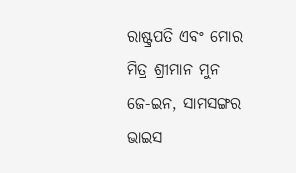ରାଷ୍ଟ୍ରପତି ଏବଂ ମୋର ମିତ୍ର ଶ୍ରୀମାନ ମୁନ ଜେ-ଇନ, ସାମସଙ୍ଗର ଭାଇସ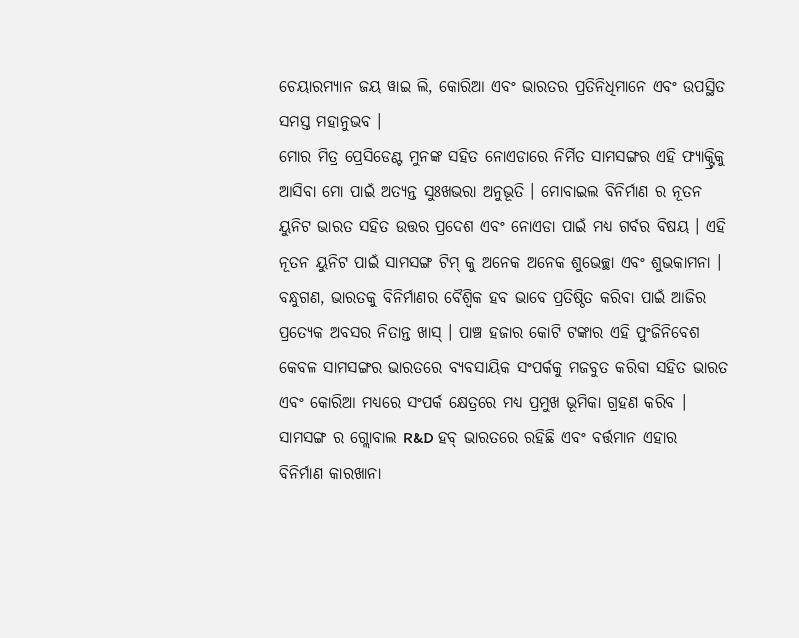ଚେୟାରମ୍ୟାନ ଜୟ ୱାଇ ଲି, କୋରିଆ ଏବଂ ଭାରତର ପ୍ରତିନିଧିମାନେ ଏବଂ ଉପସ୍ଥିତ ସମସ୍ତ ମହାନୁଭବ ।
ମୋର ମିତ୍ର ପ୍ରେସିଡେଣ୍ଟ ମୁନଙ୍କ ସହିତ ନୋଏଡାରେ ନିର୍ମିତ ସାମସଙ୍ଗର ଏହି ଫ୍ୟାକ୍ଟ୍ରିକୁ ଆସିବା ମୋ ପାଇଁ ଅତ୍ୟନ୍ତ ସୁଃଖଭରା ଅନୁଭୂତି । ମୋବାଇଲ ବିନିର୍ମାଣ ର ନୂତନ ୟୁନିଟ ଭାରତ ସହିତ ଉତ୍ତର ପ୍ରଦେଶ ଏବଂ ନୋଏଡା ପାଇଁ ମଧ୍ୟ ଗର୍ବର ବିଷୟ । ଏହି ନୂତନ ୟୁନିଟ ପାଇଁ ସାମସଙ୍ଗ ଟିମ୍ କୁ ଅନେକ ଅନେକ ଶୁଭେଚ୍ଛା ଏବଂ ଶୁଭକାମନା ।
ବନ୍ଧୁଗଣ, ଭାରତକୁ ବିନିର୍ମାଣର ବୈଶ୍ୱିକ ହବ ଭାବେ ପ୍ରତିଷ୍ଠିତ କରିବା ପାଇଁ ଆଜିର ପ୍ରତ୍ୟେକ ଅବସର ନିତାନ୍ତ ଖାସ୍ । ପାଞ୍ଚ ହଜାର କୋଟି ଟଙ୍କାର ଏହି ପୁଂଜିନିବେଶ କେବଳ ସାମସଙ୍ଗର ଭାରତରେ ବ୍ୟବସାୟିକ ସଂପର୍କକୁ ମଜବୁତ କରିବା ସହିତ ଭାରତ ଏବଂ କୋରିଆ ମଧ୍ୟରେ ସଂପର୍କ କ୍ଷେତ୍ରରେ ମଧ୍ୟ ପ୍ରମୁଖ ଭୂମିକା ଗ୍ରହଣ କରିବ । ସାମସଙ୍ଗ ର ଗ୍ଲୋବାଲ R&D ହବ୍ ଭାରତରେ ରହିଛି ଏବଂ ବର୍ତ୍ତମାନ ଏହାର ବିନିର୍ମାଣ କାରଖାନା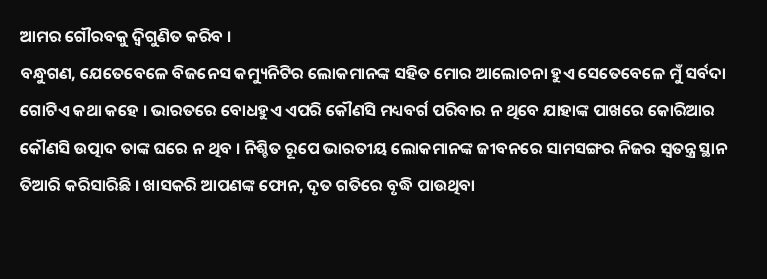ଆମର ଗୌରବକୁ ଦ୍ୱିଗୁଣିତ କରିବ ।
ବନ୍ଧୁଗଣ, ଯେତେବେଳେ ବିଜନେସ କମ୍ୟୁନିଟିର ଲୋକମାନଙ୍କ ସହିତ ମୋର ଆଲୋଚନା ହୁଏ ସେତେବେଳେ ମୁଁ ସର୍ବଦା ଗୋଟିଏ କଥା କହେ । ଭାରତରେ ବୋଧହୁଏ ଏପରି କୌଣସି ମଧ୍ୟବର୍ଗ ପରିବାର ନ ଥିବେ ଯାହାଙ୍କ ପାଖରେ କୋରିଆର କୌଣସି ଉତ୍ପାଦ ତାଙ୍କ ଘରେ ନ ଥିବ । ନିଶ୍ଚିତ ରୂପେ ଭାରତୀୟ ଲୋକମାନଙ୍କ ଜୀବନରେ ସାମସଙ୍ଗର ନିଜର ସ୍ୱତନ୍ତ୍ର ସ୍ଥାନ ତିଆରି କରିସାରିଛି । ଖାସକରି ଆପଣଙ୍କ ଫୋନ, ଦୃତ ଗତିରେ ବୃଦ୍ଧି ପାଉଥିବା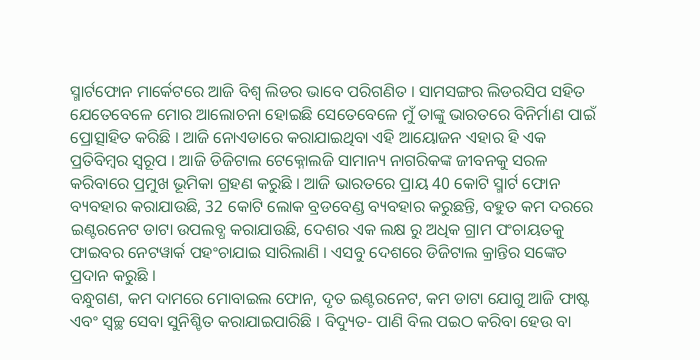ସ୍ମାର୍ଟଫୋନ ମାର୍କେଟରେ ଆଜି ବିଶ୍ୱ ଲିଡର ଭାବେ ପରିଗଣିତ । ସାମସଙ୍ଗର ଲିଡରସିପ ସହିତ ଯେତେବେଳେ ମୋର ଆଲୋଚନା ହୋଇଛି ସେତେବେଳେ ମୁଁ ତାଙ୍କୁ ଭାରତରେ ବିନିର୍ମାଣ ପାଇଁ ପ୍ରୋତ୍ସାହିତ କରିଛି । ଆଜି ନୋଏଡାରେ କରାଯାଇଥିବା ଏହି ଆୟୋଜନ ଏହାର ହି ଏକ ପ୍ରତିବିମ୍ବର ସ୍ୱରୂପ । ଆଜି ଡିଜିଟାଲ ଟେକ୍ନୋଲଜି ସାମାନ୍ୟ ନାଗରିକଙ୍କ ଜୀବନକୁ ସରଳ କରିବାରେ ପ୍ରମୁଖ ଭୂମିକା ଗ୍ରହଣ କରୁଛି । ଆଜି ଭାରତରେ ପ୍ରାୟ 40 କୋଟି ସ୍ମାର୍ଟ ଫୋନ ବ୍ୟବହାର କରାଯାଉଛି, 32 କୋଟି ଲୋକ ବ୍ରଡବେଣ୍ଡ ବ୍ୟବହାର କରୁଛନ୍ତି, ବହୁତ କମ ଦରରେ ଇଣ୍ଟରନେଟ ଡାଟା ଉପଲବ୍ଧ କରାଯାଉଛି, ଦେଶର ଏକ ଲକ୍ଷ ରୁ ଅଧିକ ଗ୍ରାମ ପଂଚାୟତକୁ ଫାଇବର ନେଟୱାର୍କ ପହଂଚାଯାଇ ସାରିଲାଣି । ଏସବୁ ଦେଶରେ ଡିଜିଟାଲ କ୍ରାନ୍ତିର ସଙ୍କେତ ପ୍ରଦାନ କରୁଛି ।
ବନ୍ଧୁଗଣ, କମ ଦାମରେ ମୋବାଇଲ ଫୋନ, ଦୃତ ଇଣ୍ଟରନେଟ, କମ ଡାଟା ଯୋଗୁ ଆଜି ଫାଷ୍ଟ ଏବଂ ସ୍ୱଚ୍ଛ ସେବା ସୁନିଶ୍ଚିତ କରାଯାଇପାରିଛି । ବିଦ୍ୟୁତ- ପାଣି ବିଲ ପଇଠ କରିବା ହେଉ ବା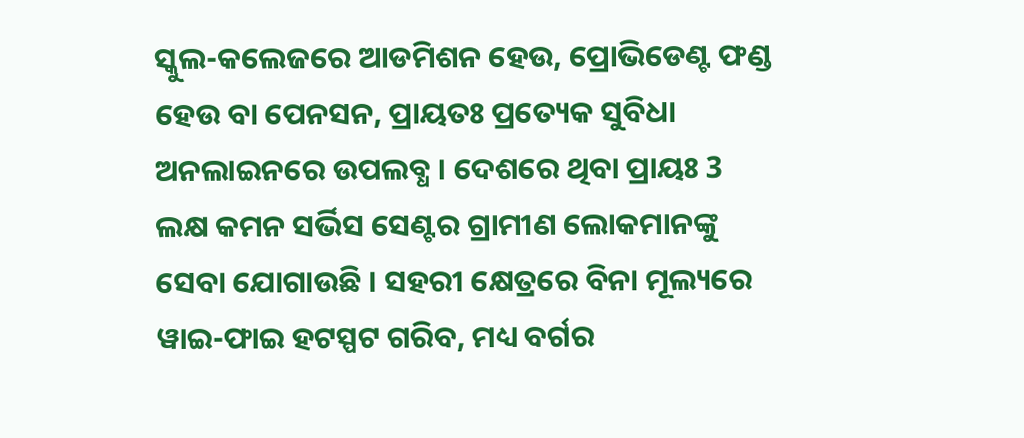ସ୍କୁଲ-କଲେଜରେ ଆଡମିଶନ ହେଉ, ପ୍ରୋଭିଡେଣ୍ଟ ଫଣ୍ଡ ହେଉ ବା ପେନସନ, ପ୍ରାୟତଃ ପ୍ରତ୍ୟେକ ସୁବିଧା ଅନଲାଇନରେ ଉପଲବ୍ଧ । ଦେଶରେ ଥିବା ପ୍ରାୟଃ 3 ଲକ୍ଷ କମନ ସର୍ଭିସ ସେଣ୍ଟର ଗ୍ରାମୀଣ ଲୋକମାନଙ୍କୁ ସେବା ଯୋଗାଉଛି । ସହରୀ କ୍ଷେତ୍ରରେ ବିନା ମୂଲ୍ୟରେ ୱାଇ-ଫାଇ ହଟସ୍ପଟ ଗରିବ, ମଧ୍ୟ ବର୍ଗର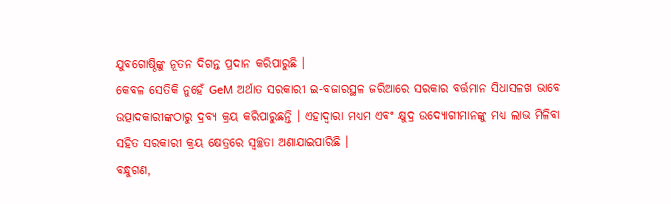ଯୁବଗୋଷ୍ଠିଙ୍କୁ ନୂତନ ଦିଗନ୍ତ ପ୍ରଦାନ କରିପାରୁଛି ।
କେବଳ ସେତିକି ନୁହେଁ GeM ଅର୍ଥାତ ସରକାରୀ ଇ-ବଜାରସ୍ଥଳ ଜରିଆରେ ସରକାର ବର୍ତ୍ତମାନ ସିଧାସଳଖ ଭାବେ ଉତ୍ପାଦକାରୀଙ୍କଠାରୁ ଦ୍ରବ୍ୟ କ୍ରୟ କରିପାରୁଛନ୍ତି । ଏହାଦ୍ୱାରା ମଧ୍ୟମ ଏବଂ କ୍ଷୁଦ୍ର ଉଦ୍ୟୋଗୀମାନଙ୍କୁ ମଧ୍ୟ ଲାଭ ମିଳିବା ସହିତ ସରକାରୀ କ୍ରୟ କ୍ଷେତ୍ରରେ ସ୍ୱଚ୍ଛତା ଅଣାଯାଇପାରିଛି ।
ବନ୍ଧୁଗଣ,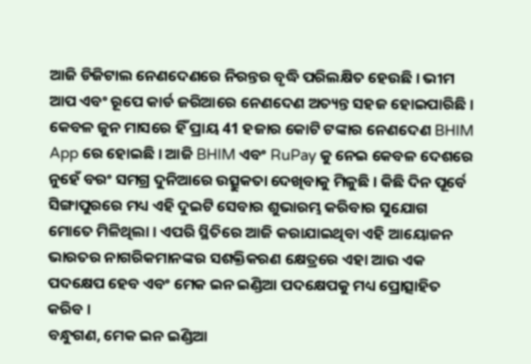ଆଜି ଡିଜିଟାଲ ନେଣଦେଣରେ ନିରନ୍ତର ବୃଦ୍ଧି ପରିଲକ୍ଷିତ ହେଉଛି । ଭୀମ ଆପ ଏବଂ ରୂପେ କାର୍ଡ ଜରିଆରେ ନେଣଦେଣ ଅତ୍ୟନ୍ତ ସହଜ ହୋଇପାରିଛି । କେବଳ ଜୁନ ମାସରେ ହିଁ ପ୍ରାୟ 41 ହଜାର କୋଟି ଟଙ୍କାର ନେଣଦେଣ BHIM App ରେ ହୋଇଛି । ଆଜି BHIM ଏବଂ RuPay କୁ ନେଇ କେବଳ ଦେଶରେ ନୁହେଁ ବରଂ ସମଗ୍ର ଦୁନିଆରେ ଉତ୍ସୁକତା ଦେଖିବାକୁ ମିଳୁଛି । କିଛି ଦିନ ପୂର୍ବେ ସିଙ୍ଗାପୁରରେ ମଧ୍ୟ ଏହି ଦୁଇଟି ସେବାର ଶୁଭାରମ୍ଭ କରିବାର ସୁଯୋଗ ମୋତେ ମିଳିଥିଲା । ଏପରି ସ୍ଥିତିରେ ଆଜି କରାଯାଇଥିବା ଏହି ଆୟୋଜନ ଭାରତର ନାଗରିକମାନଙ୍କର ସଶକ୍ତିକରଣ କ୍ଷେତ୍ରରେ ଏହା ଆଉ ଏକ ପଦକ୍ଷେପ ହେବ ଏବଂ ମେକ ଇନ ଇଣ୍ଡିଆ ପଦକ୍ଷେପକୁ ମଧ୍ୟ ପ୍ରୋତ୍ସାହିତ କରିବ ।
ବନ୍ଧୁଗଣ, ମେକ ଇନ ଇଣ୍ଡିଆ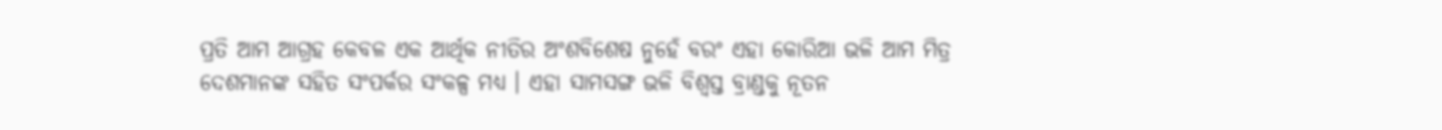ପ୍ରତି ଆମ ଆଗ୍ରହ କେବଳ ଏକ ଆର୍ଥିକ ନୀତିର ଅଂଶବିଶେଷ ନୁହେଁ ବରଂ ଏହା କୋରିଆ ଭଳି ଆମ ମିତ୍ର ଦେଶମାନଙ୍କ ସହିତ ସଂପର୍କର ସଂକଳ୍ପ ମଧ୍ୟ । ଏହା ସାମସଙ୍ଗ ଭଳି ବିଶ୍ୱସ୍ତ ବ୍ରାଣ୍ଡକୁ ନୂତନ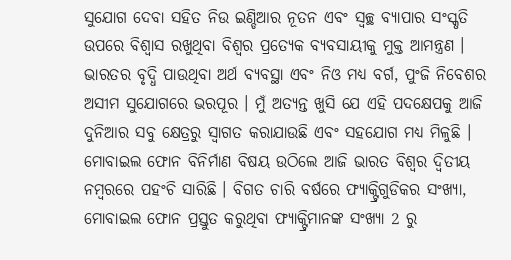ସୁଯୋଗ ଦେବା ସହିତ ନିଉ ଇଣ୍ଡିଆର ନୂତନ ଏବଂ ସ୍ୱଚ୍ଛ ବ୍ୟାପାର ସଂସ୍କୃତି ଉପରେ ବିଶ୍ୱାସ ରଖୁଥିବା ବିଶ୍ୱର ପ୍ରତ୍ୟେକ ବ୍ୟବସାୟୀକୁ ମୁକ୍ତ ଆମନ୍ତ୍ରଣ । ଭାରତର ବୃଦ୍ଧି ପାଉଥିବା ଅର୍ଥ ବ୍ୟବସ୍ଥା ଏବଂ ନିଓ ମଧ୍ୟ ବର୍ଗ, ପୁଂଜି ନିବେଶର ଅସୀମ ସୁଯୋଗରେ ଭରପୂର । ମୁଁ ଅତ୍ୟନ୍ତ ଖୁସି ଯେ ଏହି ପଦକ୍ଷେପକୁ ଆଜି ଦୁନିଆର ସବୁ କ୍ଷେତ୍ରରୁ ସ୍ୱାଗତ କରାଯାଉଛି ଏବଂ ସହଯୋଗ ମଧ୍ୟ ମିଳୁଛି । ମୋବାଇଲ ଫୋନ ବିନିର୍ମାଣ ବିଷୟ ଉଠିଲେ ଆଜି ଭାରତ ବିଶ୍ୱର ଦ୍ୱିତୀୟ ନମ୍ବରରେ ପହଂଚି ସାରିଛି । ବିଗତ ଚାରି ବର୍ଷରେ ଫ୍ୟାକ୍ଟ୍ରିଗୁଡିକର ସଂଖ୍ୟା, ମୋବାଇଲ ଫୋନ ପ୍ରସ୍ତୁତ କରୁଥିବା ଫ୍ୟାକ୍ଟ୍ରିମାନଙ୍କ ସଂଖ୍ୟା 2 ରୁ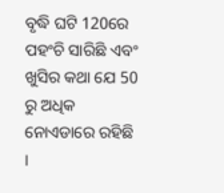ବୃଦ୍ଧି ଘଟି 120ରେ ପହଂଚି ସାରିଛି ଏବଂ ଖୁସିର କଥା ଯେ 50 ରୁ ଅଧିକ ନୋଏଡାରେ ରହିଛି ।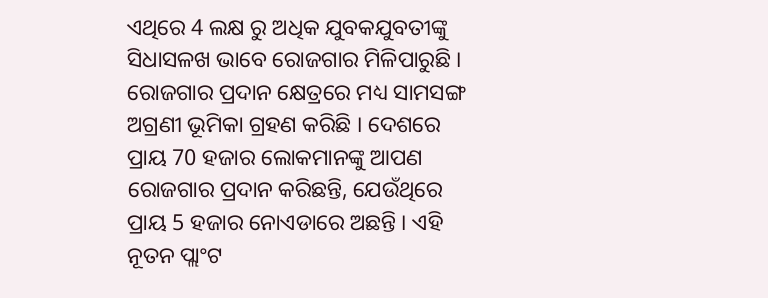ଏଥିରେ 4 ଲକ୍ଷ ରୁ ଅଧିକ ଯୁବକଯୁବତୀଙ୍କୁ ସିଧାସଳଖ ଭାବେ ରୋଜଗାର ମିଳିପାରୁଛି । ରୋଜଗାର ପ୍ରଦାନ କ୍ଷେତ୍ରରେ ମଧ୍ୟ ସାମସଙ୍ଗ ଅଗ୍ରଣୀ ଭୂମିକା ଗ୍ରହଣ କରିଛି । ଦେଶରେ ପ୍ରାୟ 70 ହଜାର ଲୋକମାନଙ୍କୁ ଆପଣ ରୋଜଗାର ପ୍ରଦାନ କରିଛନ୍ତି, ଯେଉଁଥିରେ ପ୍ରାୟ 5 ହଜାର ନୋଏଡାରେ ଅଛନ୍ତି । ଏହି ନୂତନ ପ୍ଲାଂଟ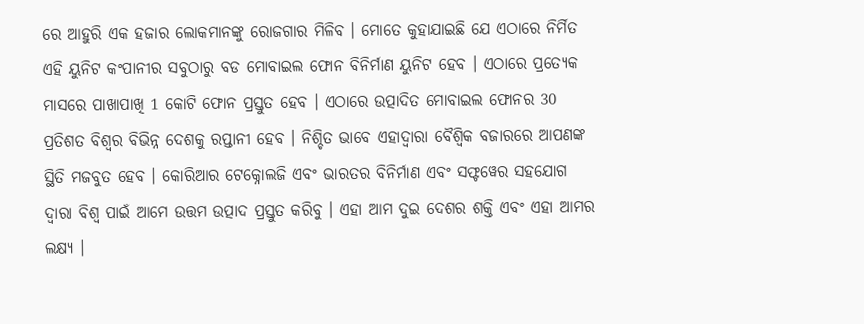ରେ ଆହୁରି ଏକ ହଜାର ଲୋକମାନଙ୍କୁ ରୋଜଗାର ମିଳିବ । ମୋତେ କୁହାଯାଇଛି ଯେ ଏଠାରେ ନିର୍ମିତ ଏହି ୟୁନିଟ କଂପାନୀର ସବୁଠାରୁ ବଡ ମୋବାଇଲ ଫୋନ ବିନିର୍ମାଣ ୟୁନିଟ ହେବ । ଏଠାରେ ପ୍ରତ୍ୟେକ ମାସରେ ପାଖାପାଖି 1 କୋଟି ଫୋନ ପ୍ରସ୍ତୁତ ହେବ । ଏଠାରେ ଉତ୍ପାଦିତ ମୋବାଇଲ ଫୋନର 30 ପ୍ରତିଶତ ବିଶ୍ୱର ବିଭିନ୍ନ ଦେଶକୁ ରପ୍ତାନୀ ହେବ । ନିଶ୍ଚିତ ଭାବେ ଏହାଦ୍ୱାରା ବୈଶ୍ୱିକ ବଜାରରେ ଆପଣଙ୍କ ସ୍ଥିତି ମଜବୁତ ହେବ । କୋରିଆର ଟେକ୍ନୋଲଜି ଏବଂ ଭାରତର ବିନିର୍ମାଣ ଏବଂ ସଫ୍ଟୱେର ସହଯୋଗ ଦ୍ୱାରା ବିଶ୍ୱ ପାଇଁ ଆମେ ଉତ୍ତମ ଉତ୍ପାଦ ପ୍ରସ୍ତୁତ କରିବୁ । ଏହା ଆମ ଦୁଇ ଦେଶର ଶକ୍ତି ଏବଂ ଏହା ଆମର ଲକ୍ଷ୍ୟ ।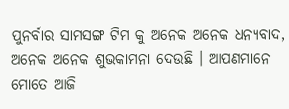ପୁନର୍ବାର ସାମସଙ୍ଗ ଟିମ କୁ ଅନେକ ଅନେକ ଧନ୍ୟବାଦ, ଅନେକ ଅନେକ ଶୁଭକାମନା ଦେଉଛି । ଆପଣମାନେ ମୋତେ ଆଜି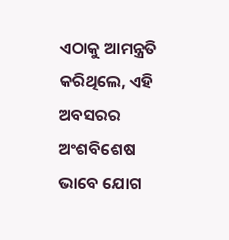ଏଠାକୁ ଆମନ୍ତ୍ରତି କରିଥିଲେ, ଏହି ଅବସରର ଅଂଶବିଶେଷ ଭାବେ ଯୋଗ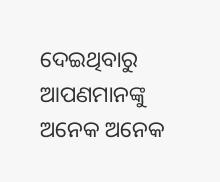ଦେଇଥିବାରୁ ଆପଣମାନଙ୍କୁ ଅନେକ ଅନେକ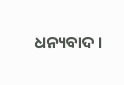ଧନ୍ୟବାଦ ।